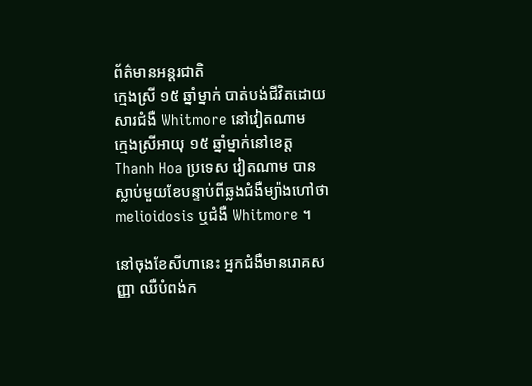ព័ត៌មានអន្ដរជាតិ
ក្មេងស្រី ១៥ ឆ្នាំម្នាក់ បាត់បង់ជីវិតដោយសារជំងឺ Whitmore នៅវៀតណាម
ក្មេងស្រីអាយុ ១៥ ឆ្នាំម្នាក់នៅខេត្ត Thanh Hoa ប្រទេស វៀតណាម បានស្លាប់មួយខែបន្ទាប់ពីឆ្លងជំងឺម្យ៉ាងហៅថា melioidosis ឬជំងឺ Whitmore ។

នៅចុងខែសីហានេះ អ្នកជំងឺមានរោគសញ្ញា ឈឺបំពង់ក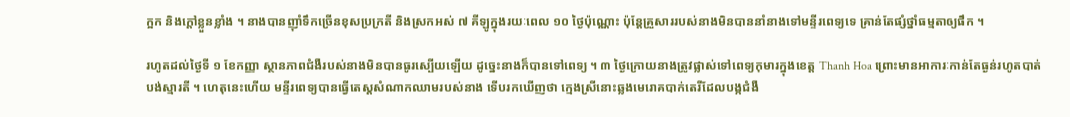ក្អក និងក្តៅខ្លួនខ្លាំង ។ នាងបានញ៉ាំទឹកច្រើនខុសប្រក្រតី និងស្រកអស់ ៧ គីឡូក្នុងរយៈពេល ១០ ថ្ងៃប៉ុណ្ណោះ ប៉ុន្តែគ្រួសាររបស់នាងមិនបាននាំនាងទៅមន្ទីរពេទ្យទេ គ្រាន់តែផ្សំថ្នាំធម្មតាឲ្យផឹក ។

រហូតដល់ថ្ងៃទី ១ ខែកញ្ញា ស្ថានភាពជំងឺរបស់នាងមិនបានធូរស្បើយឡើយ ដូច្នេះនាងក៏បានទៅពេទ្យ ។ ៣ ថ្ងៃក្រោយនាងត្រូវផ្លាស់ទៅពេទ្យកុមារក្នុងខេត្ត Thanh Hoa ព្រោះមានអាការៈកាន់តែធ្ងន់រហូតបាត់បង់ស្មារតី ។ ហេតុនេះហើយ មន្ទីរពេទ្យបានធ្វើតេស្តសំណាកឈាមរបស់នាង ទើបរកឃើញថា ក្មេងស្រីនោះឆ្លងមេរោគបាក់តេរីដែលបង្កជំងឺ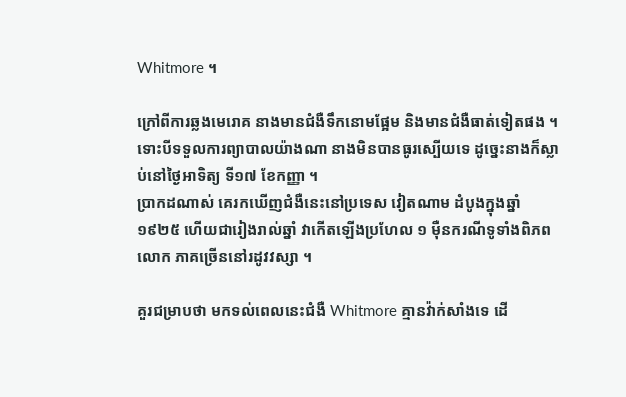Whitmore ។

ក្រៅពីការឆ្លងមេរោគ នាងមានជំងឺទឹកនោមផ្អែម និងមានជំងឺធាត់ទៀតផង ។ ទោះបីទទួលការព្យាបាលយ៉ាងណា នាងមិនបានធូរស្បើយទេ ដូច្នេះនាងក៏ស្លាប់នៅថ្ងៃអាទិត្យ ទី១៧ ខែកញ្ញា ។
ប្រាកដណាស់ គេរកឃើញជំងឺនេះនៅប្រទេស វៀតណាម ដំបូងក្នុងឆ្នាំ ១៩២៥ ហើយជារៀងរាល់ឆ្នាំ វាកើតឡើងប្រហែល ១ ម៉ឺនករណីទូទាំងពិភពលោក ភាគច្រើននៅរដូវវស្សា ។

គួរជម្រាបថា មកទល់ពេលនេះជំងឺ Whitmore គ្មានវ៉ាក់សាំងទេ ដើ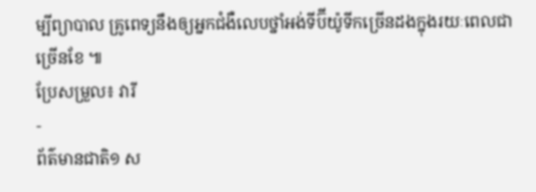ម្បីព្យាបាល គ្រូពេទ្យនឹងឲ្យអ្នកជំងឺលេបថ្នាំអង់ទីប៊ីយ៉ូទីកច្រើនដងក្នុងរយៈពេលជាច្រើនខែ ៕
ប្រែសម្រួល៖ វារី
-
ព័ត៌មានជាតិ១ ស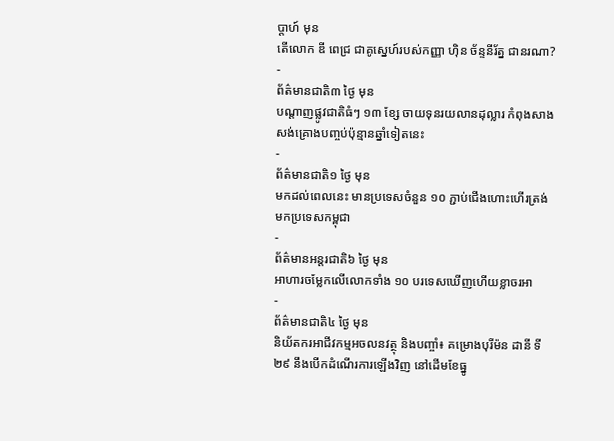ប្តាហ៍ មុន
តើលោក ឌី ពេជ្រ ជាគូស្នេហ៍របស់កញ្ញា ហ៊ិន ច័ន្ទនីរ័ត្ន ជានរណា?
-
ព័ត៌មានជាតិ៣ ថ្ងៃ មុន
បណ្តាញផ្លូវជាតិធំៗ ១៣ ខ្សែ ចាយទុនរយលានដុល្លារ កំពុងសាងសង់គ្រោងបញ្ចប់ប៉ុន្មានឆ្នាំទៀតនេះ
-
ព័ត៌មានជាតិ១ ថ្ងៃ មុន
មកដល់ពេលនេះ មានប្រទេសចំនួន ១០ ភ្ជាប់ជើងហោះហើរត្រង់មកប្រទេសកម្ពុជា
-
ព័ត៌មានអន្ដរជាតិ៦ ថ្ងៃ មុន
អាហារចម្លែកលើលោកទាំង ១០ បរទេសឃើញហើយខ្លាចរអា
-
ព័ត៌មានជាតិ៤ ថ្ងៃ មុន
និយ័តករអាជីវកម្មអចលនវត្ថុ និងបញ្ចាំ៖ គម្រោងបុរីម៉ន ដានី ទី២៩ នឹងបើកដំណើរការឡើងវិញ នៅដើមខែធ្នូ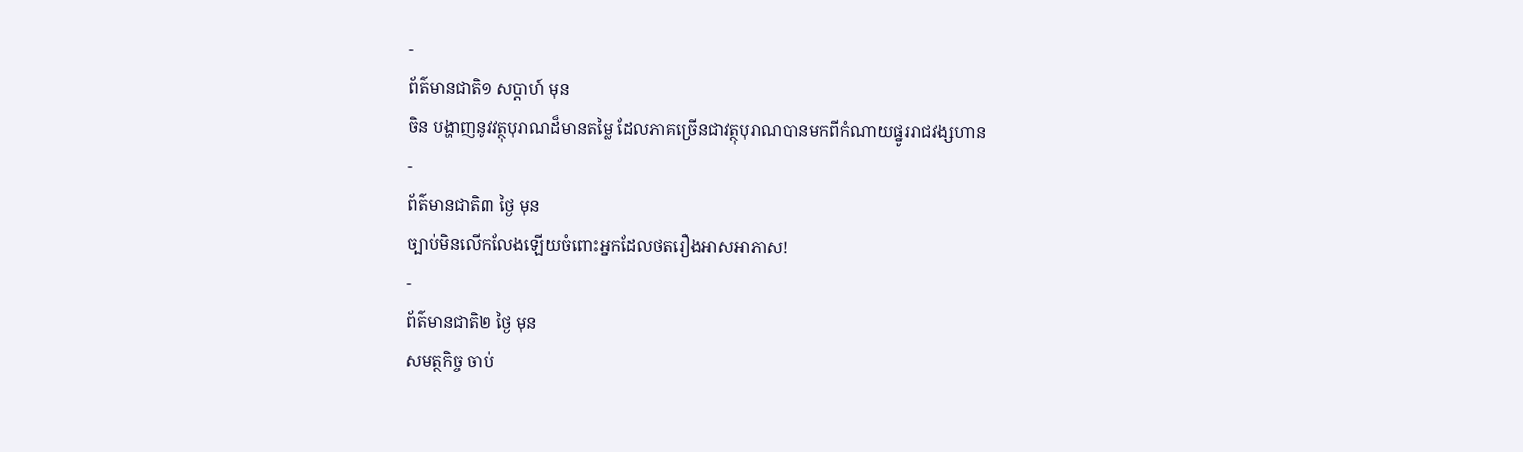-
ព័ត៌មានជាតិ១ សប្តាហ៍ មុន
ចិន បង្ហាញនូវវត្ថុបុរាណដ៏មានតម្លៃ ដែលភាគច្រើនជាវត្ថុបុរាណបានមកពីកំណាយផ្នូររាជវង្សហាន
-
ព័ត៌មានជាតិ៣ ថ្ងៃ មុន
ច្បាប់មិនលើកលែងឡើយចំពោះអ្នកដែលថតរឿងអាសអាភាស!
-
ព័ត៌មានជាតិ២ ថ្ងៃ មុន
សមត្ថកិច្ច ចាប់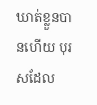ឃាត់ខ្លួនបានហើយ បុរសដែល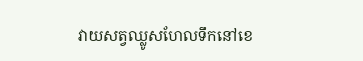វាយសត្វឈ្លូសហែលទឹកនៅខេ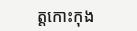ត្តកោះកុង